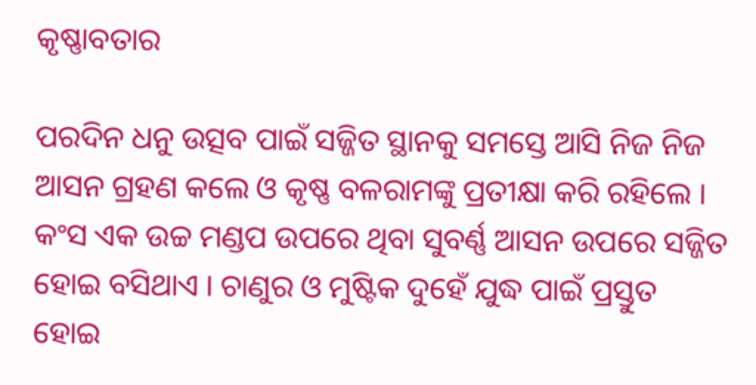କୃଷ୍ଣାବତାର

ପରଦିନ ଧନୁ ଉତ୍ସବ ପାଇଁ ସଜ୍ଜିତ ସ୍ଥାନକୁ ସମସ୍ତେ ଆସି ନିଜ ନିଜ ଆସନ ଗ୍ରହଣ କଲେ ଓ କୃଷ୍ଣ ବଳରାମଙ୍କୁ ପ୍ରତୀକ୍ଷା କରି ରହିଲେ । କଂସ ଏକ ଉଚ୍ଚ ମଣ୍ଡପ ଉପରେ ଥିବା ସୁବର୍ଣ୍ଣ ଆସନ ଉପରେ ସଜ୍ଜିତ ହୋଇ ବସିଥାଏ । ଚାଣୁର ଓ ମୁଷ୍ଟିକ ଦୁହେଁ ଯୁଦ୍ଧ ପାଇଁ ପ୍ରସ୍ତୁତ ହୋଇ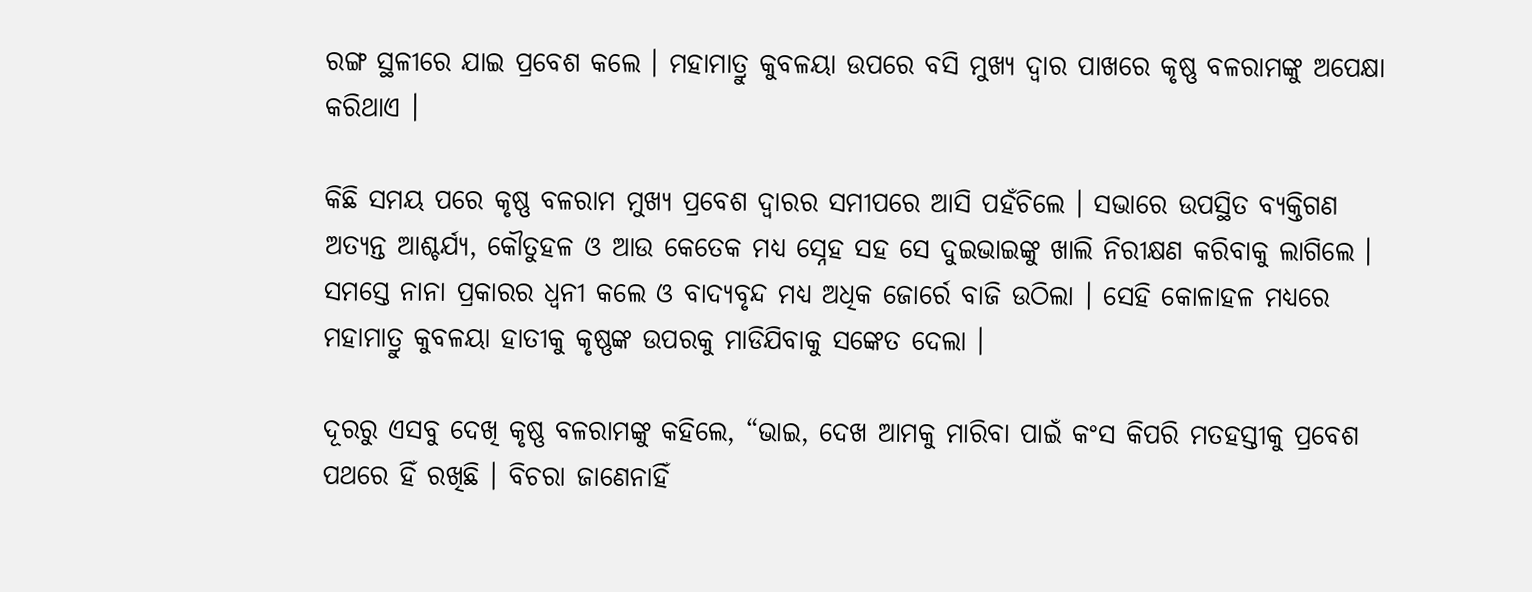ରଙ୍ଗ ସ୍ଥଳୀରେ ଯାଇ ପ୍ରବେଶ କଲେ । ମହାମାତ୍ରୁ କୁବଳୟା ଉପରେ ବସି ମୁଖ୍ୟ ଦ୍ୱାର ପାଖରେ କୃଷ୍ଣ ବଳରାମଙ୍କୁ ଅପେକ୍ଷା କରିଥାଏ ।

କିଛି ସମୟ ପରେ କୃଷ୍ଣ ବଳରାମ ମୁଖ୍ୟ ପ୍ରବେଶ ଦ୍ୱାରର ସମୀପରେ ଆସି ପହଁଚିଲେ । ସଭାରେ ଉପସ୍ଥିତ ବ୍ୟକ୍ତିଗଣ ଅତ୍ୟନ୍ତ ଆଶ୍ଚର୍ଯ୍ୟ, କୌତୁହଳ ଓ ଆଉ କେତେକ ମଧ୍ୟ ସ୍ନେହ ସହ ସେ ଦୁଇଭାଇଙ୍କୁ ଖାଲି ନିରୀକ୍ଷଣ କରିବାକୁ ଲାଗିଲେ । ସମସ୍ତେ ନାନା ପ୍ରକାରର ଧ୍ୱନୀ କଲେ ଓ ବାଦ୍ୟବୃନ୍ଦ ମଧ୍ୟ ଅଧିକ ଜୋର୍ରେ ବାଜି ଉଠିଲା । ସେହି କୋଳାହଳ ମଧ୍ୟରେ ମହାମାତ୍ରୁ କୁବଳୟା ହାତୀକୁ କୃଷ୍ଣଙ୍କ ଉପରକୁ ମାଡିଯିବାକୁ ସଙ୍କେତ ଦେଲା ।

ଦୂରରୁ ଏସବୁ ଦେଖି କୃଷ୍ଣ ବଳରାମଙ୍କୁ କହିଲେ, “ଭାଇ, ଦେଖ ଆମକୁ ମାରିବା ପାଇଁ କଂସ କିପରି ମତହସ୍ତୀକୁ ପ୍ରବେଶ ପଥରେ ହିଁ ରଖିଛି । ବିଚରା ଜାଣେନାହିଁ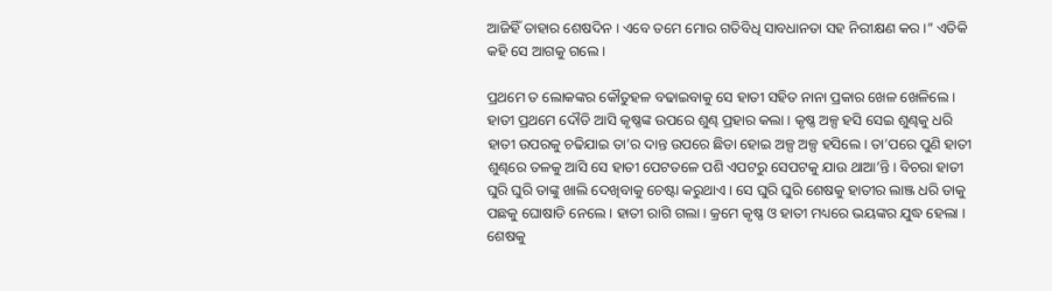ଆଜିହିଁ ତାହାର ଶେଷଦିନ । ଏବେ ତମେ ମୋର ଗତିବିଧି ସାବଧାନତା ସହ ନିରୀକ୍ଷଣ କର ।” ଏତିକି କହି ସେ ଆଗକୁ ଗଲେ ।

ପ୍ରଥମେ ତ ଲୋକଙ୍କର କୌତୁହଳ ବଢାଇବାକୁ ସେ ହାତୀ ସହିତ ନାନା ପ୍ରକାର ଖେଳ ଖେଳିଲେ । ହାତୀ ପ୍ରଥମେ ଦୌଡି ଆସି କୃଷ୍ଣଙ୍କ ଉପରେ ଶୁଣ୍ଢ ପ୍ରହାର କଲା । କୃଷ୍ଣ ଅଳ୍ପ ହସି ସେଇ ଶୁଣ୍ଢକୁ ଧରି ହାତୀ ଉପରକୁ ଚଢିଯାଇ ତା’ର ଦାନ୍ତ ଉପରେ ଛିଡା ହୋଇ ଅଳ୍ପ ଅଳ୍ପ ହସିଲେ । ତା’ପରେ ପୁଣି ହାତୀ ଶୁଣ୍ଢରେ ତଳକୁ ଆସି ସେ ହାତୀ ପେଟତଳେ ପଶି ଏପଟରୁ ସେପଟକୁ ଯାଉ ଥାଆ’ନ୍ତି । ବିଚରା ହାତୀ ଘୁରି ଘୁରି ତାଙ୍କୁ ଖାଲି ଦେଖିବାକୁ ଚେଷ୍ଟା କରୁଥାଏ । ସେ ଘୁରି ଘୁରି ଶେଷକୁ ହାତୀର ଲାଞ୍ଜ ଧରି ତାକୁ ପଛକୁ ଘୋଷାଡି ନେଲେ । ହାତୀ ରାଗି ଗଲା । କ୍ରମେ କୃଷ୍ଣ ଓ ହାତୀ ମଧ୍ୟରେ ଭୟଙ୍କର ଯୁଦ୍ଧ ହେଲା । ଶେଷକୁ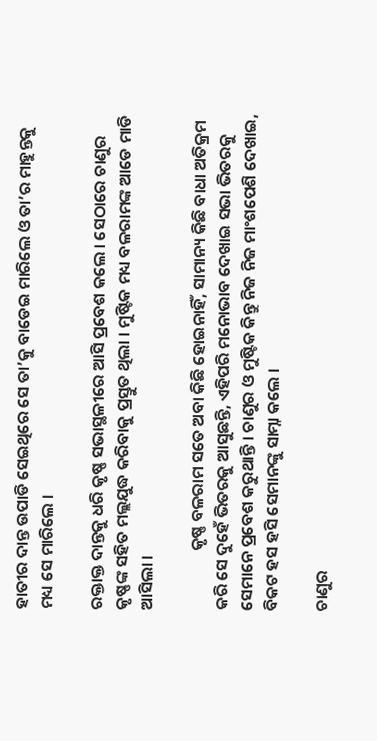ହାତୀର ଦାନ୍ତ ଉପାଡି ସେଇଥିରେ ସେ ତା’କୁ ବାଡେଇ ମାରିଲେ ଓ ତା’ର ମାହୁନ୍ତକୁ ମଧ୍ୟ ସେ ମାରିଲେ ।

ରକ୍ତାକ୍ତ ଦାନ୍ତକୁ ଧରି କୃଷ୍ଣ ସଭାସ୍ଥଳୀରେ ଆସି ପ୍ରବେଶ କଲେ । ସେଠାରେ ଚାଣୁର କୃଷ୍ଣଙ୍କ ସହିତ ମଲ୍ଲଯୁଦ୍ଧ କରିବାକୁ ପ୍ରସ୍ତୁତ ଥିଲା । ମୁଷ୍ଟିକ ମଧ୍ୟ ବଳରାମଙ୍କ ଆଡେ ମାଡି ଆସିଲା ।

                କୃଷ୍ଣ ବଳରାମ ସତେ ଅବା କିଛି ହୋଇନାହିଁ, ସାମାନ୍ୟ କିଛି ବାଧା ଅତିକ୍ରମ କରି ସେ ଦୁହେଁ ଭିତରକୁ ଆସୁଛନ୍ତି, ଏହିପରି ମନୋଭାବ ଦେଖାଇ ସଭା ଭିତରକୁ ସେମାନେ ପ୍ରବେଶ କରୁଥାନ୍ତି । ଚାଣୁର ଓ ମୁଷ୍ଟିକ କିନ୍ତୁ ନିଜ ନିଜ ମାଂଶପେଶି ଦେଖାଇ, ବିକଟ ହସ ହସି ସେମାନଙ୍କୁ ସାମ୍ନା କଲେ ।

ଚାଣୁର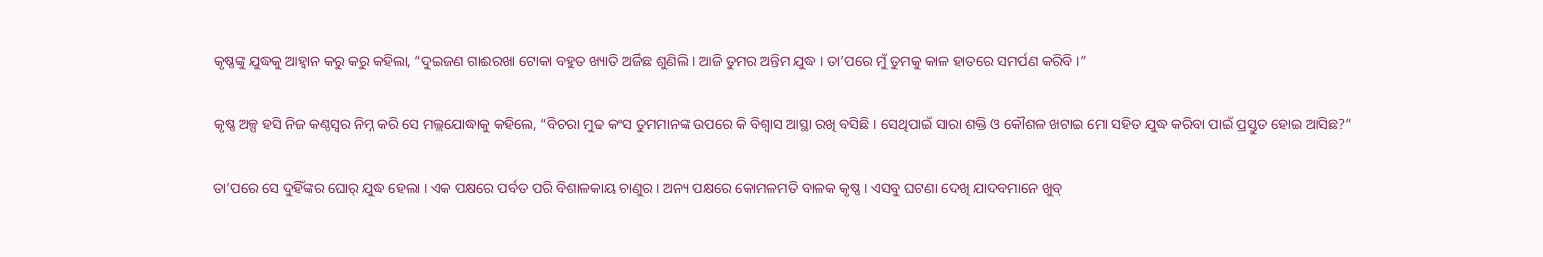କୃଷ୍ଣଙ୍କୁ ଯୁଦ୍ଧକୁ ଆହ୍ୱାନ କରୁ କରୁ କହିଲା, “ଦୁଇଜଣ ଗାଈରଖା ଟୋକା ବହୁତ ଖ୍ୟାତି ଅର୍ଜିଛ ଶୁଣିଲି । ଆଜି ତୁମର ଅନ୍ତିମ ଯୁଦ୍ଧ । ତା’ପରେ ମୁଁ ତୁମକୁ କାଳ ହାତରେ ସମର୍ପଣ କରିବି ।”

କୃଷ୍ଣ ଅଳ୍ପ ହସି ନିଜ କଣ୍ଠସ୍ୱର ନିମ୍ନ କରି ସେ ମଲ୍ଲଯୋଦ୍ଧାକୁ କହିଲେ, “ବିଚରା ମୁଢ କଂସ ତୁମମାନଙ୍କ ଉପରେ କି ବିଶ୍ୱାସ ଆସ୍ଥା ରଖି ବସିଛି । ସେଥିପାଇଁ ସାରା ଶକ୍ତି ଓ କୌଶଳ ଖଟାଇ ମୋ ସହିତ ଯୁଦ୍ଧ କରିବା ପାଇଁ ପ୍ରସ୍ତୁତ ହୋଇ ଆସିଛ?”

ତା’ପରେ ସେ ଦୁହିଁଙ୍କର ଘୋର୍ ଯୁଦ୍ଧ ହେଲା । ଏକ ପକ୍ଷରେ ପର୍ବତ ପରି ବିଶାଳକାୟ ଚାଣୁର । ଅନ୍ୟ ପକ୍ଷରେ କୋମଳମତି ବାଳକ କୃଷ୍ଣ । ଏସବୁ ଘଟଣା ଦେଖି ଯାଦବମାନେ ଖୁବ୍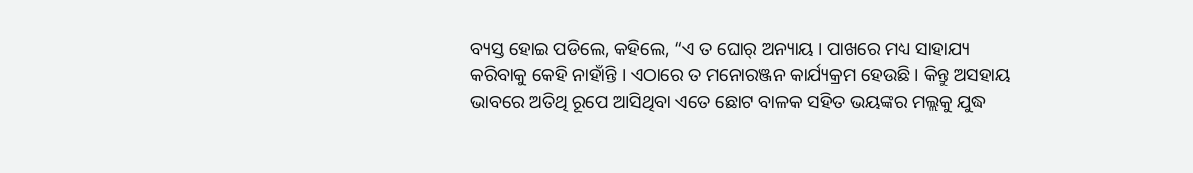ବ୍ୟସ୍ତ ହୋଇ ପଡିଲେ, କହିଲେ, “ଏ ତ ଘୋର୍ ଅନ୍ୟାୟ । ପାଖରେ ମଧ୍ୟ ସାହାଯ୍ୟ କରିବାକୁ କେହି ନାହାଁନ୍ତି । ଏଠାରେ ତ ମନୋରଞ୍ଜନ କାର୍ଯ୍ୟକ୍ରମ ହେଉଛି । କିନ୍ତୁ ଅସହାୟ ଭାବରେ ଅତିଥି ରୂପେ ଆସିଥିବା ଏତେ ଛୋଟ ବାଳକ ସହିତ ଭୟଙ୍କର ମଲ୍ଲକୁ ଯୁଦ୍ଧ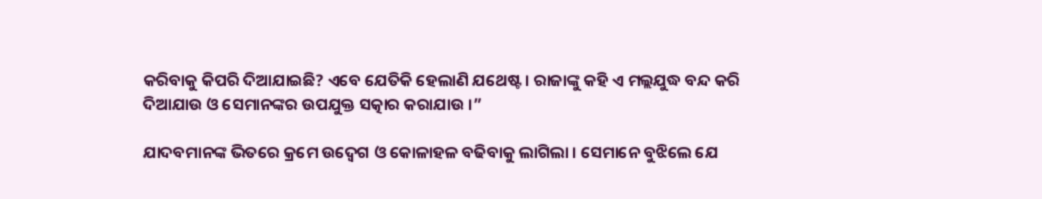କରିବାକୁ କିପରି ଦିଆଯାଇଛି? ଏବେ ଯେତିକି ହେଲାଣି ଯଥେଷ୍ଟ । ରାଜାଙ୍କୁ କହି ଏ ମଲ୍ଲଯୁଦ୍ଧ ବନ୍ଦ କରି ଦିଆଯାଉ ଓ ସେମାନଙ୍କର ଉପଯୁକ୍ତ ସତ୍କାର କରାଯାଉ ।”

ଯାଦବମାନଙ୍କ ଭିତରେ କ୍ରମେ ଉଦ୍ବେଗ ଓ କୋଳାହଳ ବଢିବାକୁ ଲାଗିଲା । ସେମାନେ ବୁଝିଲେ ଯେ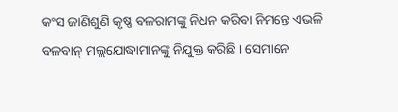କଂସ ଜାଣିଶୁଣି କୃଷ୍ଣ ବଳରାମଙ୍କୁ ନିଧନ କରିବା ନିମନ୍ତେ ଏଭଳି ବଳବାନ୍ ମଲ୍ଲଯୋଦ୍ଧାମାନଙ୍କୁ ନିଯୁକ୍ତ କରିଛି । ସେମାନେ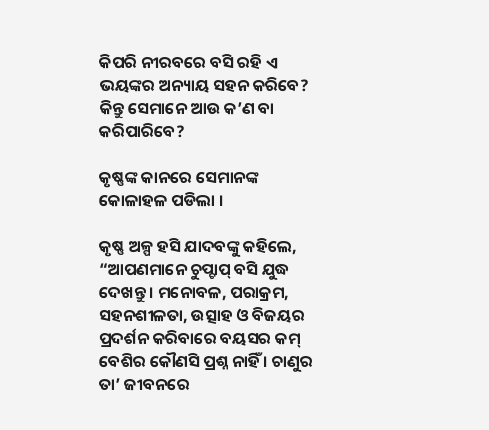କିପରି ନୀରବରେ ବସି ରହି ଏ ଭୟଙ୍କର ଅନ୍ୟାୟ ସହନ କରିବେ? କିନ୍ତୁ ସେମାନେ ଆଉ କ’ଣ ବା କରିପାରିବେ?

କୃଷ୍ଣଙ୍କ କାନରେ ସେମାନଙ୍କ କୋଳାହଳ ପଡିଲା ।

କୃଷ୍ଣ ଅଳ୍ପ ହସି ଯାଦବଙ୍କୁ କହିଲେ, “ଆପଣମାନେ ଚୁପ୍ଚାପ୍ ବସି ଯୁଦ୍ଧ ଦେଖନ୍ତୁ । ମନୋବଳ, ପରାକ୍ରମ, ସହନଶୀଳତା, ଉତ୍ସାହ ଓ ବିଜୟର ପ୍ରଦର୍ଶନ କରିବାରେ ବୟସର କମ୍ ବେଶିର କୌଣସି ପ୍ରଶ୍ନ ନାହିଁ । ଚାଣୁର ତା’ ଜୀବନରେ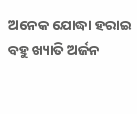ଅନେକ ଯୋଦ୍ଧା ହରାଇ ବହୁ ଖ୍ୟାତି ଅର୍ଜନ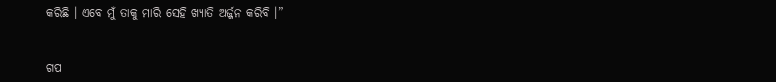କରିଛି । ଏବେ ମୁଁ ତାକୁ ମାରି ସେହି ଖ୍ୟାତି ଅର୍ଜ୍ଜନ କରିବି ।”


ଗପ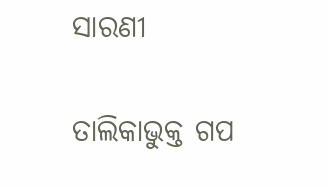ସାରଣୀ

ତାଲିକାଭୁକ୍ତ ଗପ